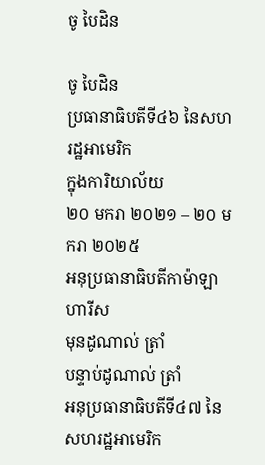ចូ បៃដិន

ចូ បៃដិន
ប្រធានាធិបតីទី៤៦ នៃសហរដ្ឋអាមេរិក
ក្នុងការិយាល័យ
២០ មករា ២០២១ – ២០ មករា ២០២៥
អនុប្រធានាធិបតីកាម៉ាឡា ហារីស
មុនដូណាល់ ត្រាំ
បន្ទាប់ដូណាល់ ត្រាំ
អនុប្រធានាធិបតីទី៤៧ នៃសហរដ្ឋអាមេរិក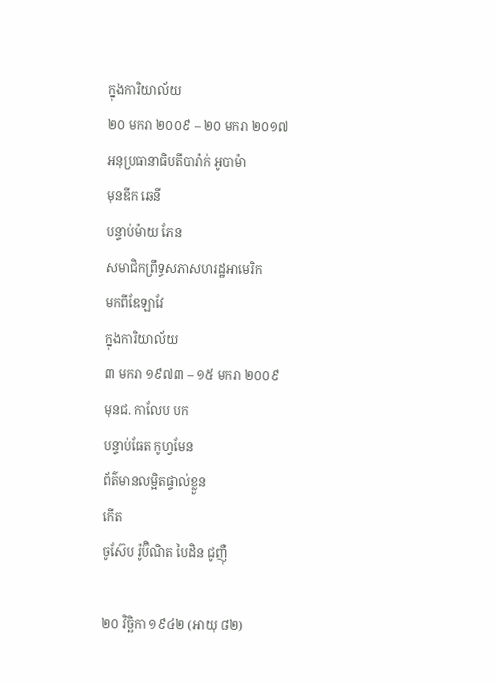ក្នុងការិយាល័យ
២០ មករា ២០០៩ – ២០ មករា ២០១៧
អនុប្រធានាធិបតីបារ៉ាក់ អូបាម៉ា
មុនឌីក ឆេនី
បន្ទាប់ម៉ាយ ភែន
សមាជិកព្រឹទ្ធសភាសហរដ្ឋអាមេរិក
មកពីឌែឡាវែ
ក្នុងការិយាល័យ
៣ មករា ១៩៧៣ – ១៥ មករា ២០០៩
មុនជ. កាលែប បក
បន្ទាប់ធែត កូហ្វមែន
ព័ត៌មានលម្អិតផ្ទាល់ខ្លួន
កើត
ចូស៊ែប រ៉ូប៊ិណិត បៃដិន ជូញ៉ឺ

២០ វិច្ឆិកា ១៩៤២ (អាយុ ៨២)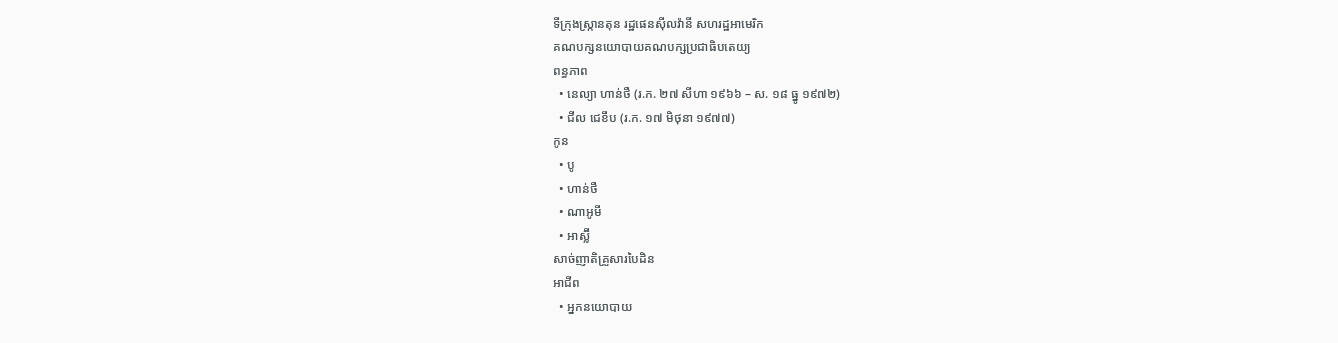ទីក្រុងស្ក្រានតុន រដ្ឋផេនស៊ីលវ៉ានី សហរដ្ឋអាមេរិក
គណបក្សនយោបាយគណបក្សប្រជាធិបតេយ្យ
ពន្ធភាព
  • នេល្យា ហាន់ថឺ (រ.ក. ២៧ សីហា ១៩៦៦ – ស. ១៨ ធ្នូ ១៩៧២)
  • ជីល ជេខឹប (រ.ក. ១៧ មិថុនា ១៩៧៧)
កូន
  • បូ
  • ហាន់ថឺ
  • ណាអូមី
  • អាស្ល៊ី
សាច់ញាតិគ្រួសារបៃដិន
អាជីព
  • អ្នកនយោបាយ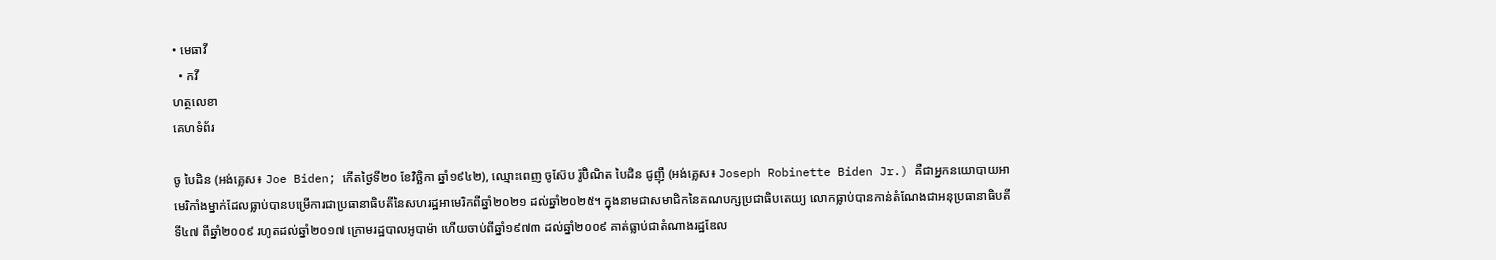• មេធាវី
  • កវី
ហត្ថលេខា
គេហទំព័រ

ចូ បៃដិន (អង់គ្លេស៖ Joe Biden; កើតថ្ងៃទី២០ ខែវិច្ឆិកា ឆ្នាំ១៩៤២), ឈ្មោះពេញ ចូស៊ែប រ៉ូប៊ិណិត បៃដិន ជូញ៉ឺ (អង់គ្លេស៖ Joseph Robinette Biden Jr.) គឺជាអ្នកនយោបាយអាមេរិកាំងម្នាក់ដែលធ្លាប់បានបម្រើការជាប្រធានាធិបតីនៃសហរដ្ឋអាមេរិកពីឆ្នាំ២០២១ ដល់ឆ្នាំ២០២៥។ ក្នុងនាមជាសមាជិកនៃគណបក្សប្រជាធិបតេយ្យ លោកធ្លាប់បានកាន់តំណែងជាអនុប្រធានាធិបតីទី៤៧ ពីឆ្នាំ២០០៩ រហូតដល់ឆ្នាំ២០១៧ ក្រោមរដ្ឋបាលអូបាម៉ា ហើយចាប់ពីឆ្នាំ១៩៧៣ ដល់ឆ្នាំ២០០៩ គាត់ធ្លាប់ជាតំណាងរដ្ឋឌែល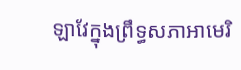ឡាវែក្នុងព្រឹទ្ធសភាអាមេរិ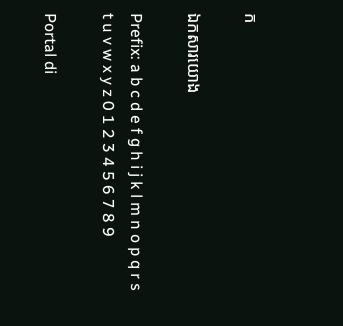ក

ឯកសារយោង

Prefix: a b c d e f g h i j k l m n o p q r s t u v w x y z 0 1 2 3 4 5 6 7 8 9

Portal di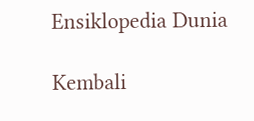Ensiklopedia Dunia

Kembali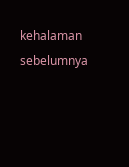kehalaman sebelumnya